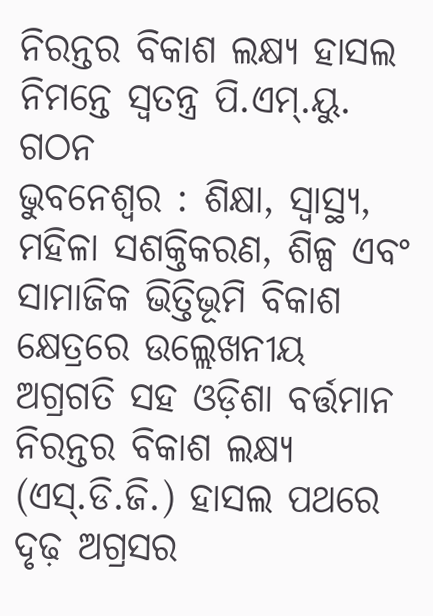ନିରନ୍ତର ବିକାଶ ଲକ୍ଷ୍ୟ ହାସଲ ନିମନ୍ତେ ସ୍ୱତନ୍ତ୍ର ପି.ଏମ୍.ୟୁ. ଗଠନ
ଭୁବନେଶ୍ୱର : ଶିକ୍ଷା, ସ୍ୱାସ୍ଥ୍ୟ, ମହିଳା ସଶକ୍ତିକରଣ, ଶିଳ୍ପ ଏବଂ ସାମାଜିକ ଭିତ୍ତିଭୂମି ବିକାଶ କ୍ଷେତ୍ରରେ ଉଲ୍ଲେଖନୀୟ ଅଗ୍ରଗତି ସହ ଓଡ଼ିଶା ବର୍ତ୍ତମାନ ନିରନ୍ତର ବିକାଶ ଲକ୍ଷ୍ୟ (ଏସ୍.ଡି.ଜି.) ହାସଲ ପଥରେ ଦୃଢ଼ ଅଗ୍ରସର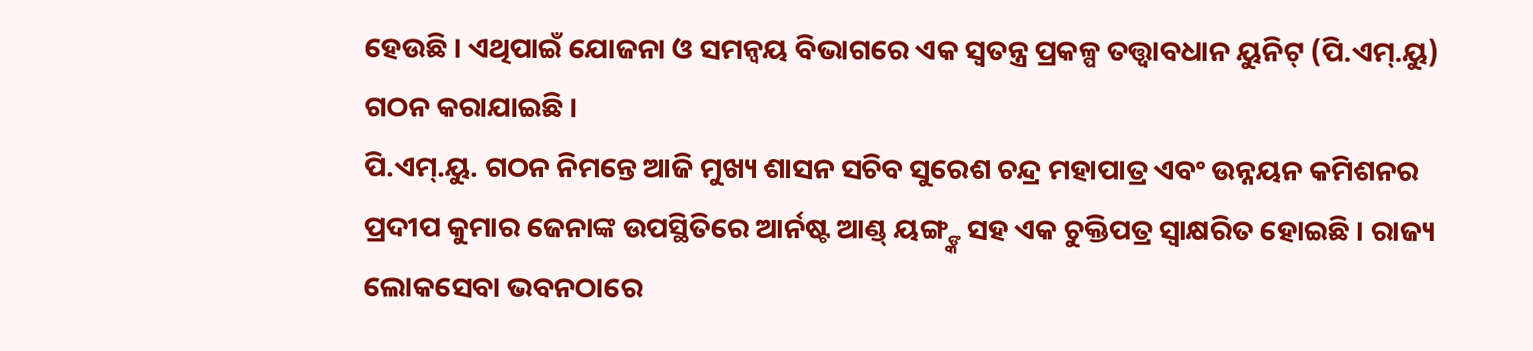ହେଉଛି । ଏଥିପାଇଁ ଯୋଜନା ଓ ସମନ୍ୱୟ ବିଭାଗରେ ଏକ ସ୍ୱତନ୍ତ୍ର ପ୍ରକଳ୍ପ ତତ୍ତ୍ୱାବଧାନ ୟୁନିଟ୍ (ପି.ଏମ୍.ୟୁ) ଗଠନ କରାଯାଇଛି ।
ପି.ଏମ୍.ୟୁ. ଗଠନ ନିମନ୍ତେ ଆଜି ମୁଖ୍ୟ ଶାସନ ସଚିବ ସୁରେଶ ଚନ୍ଦ୍ର ମହାପାତ୍ର ଏବଂ ଉନ୍ନୟନ କମିଶନର ପ୍ରଦୀପ କୁମାର ଜେନାଙ୍କ ଉପସ୍ଥିତିରେ ଆର୍ନଷ୍ଟ ଆଣ୍ଡ୍ ୟଙ୍ଗ୍ଙ୍କ ସହ ଏକ ଚୁକ୍ତିପତ୍ର ସ୍ୱାକ୍ଷରିତ ହୋଇଛି । ରାଜ୍ୟ ଲୋକସେବା ଭବନଠାରେ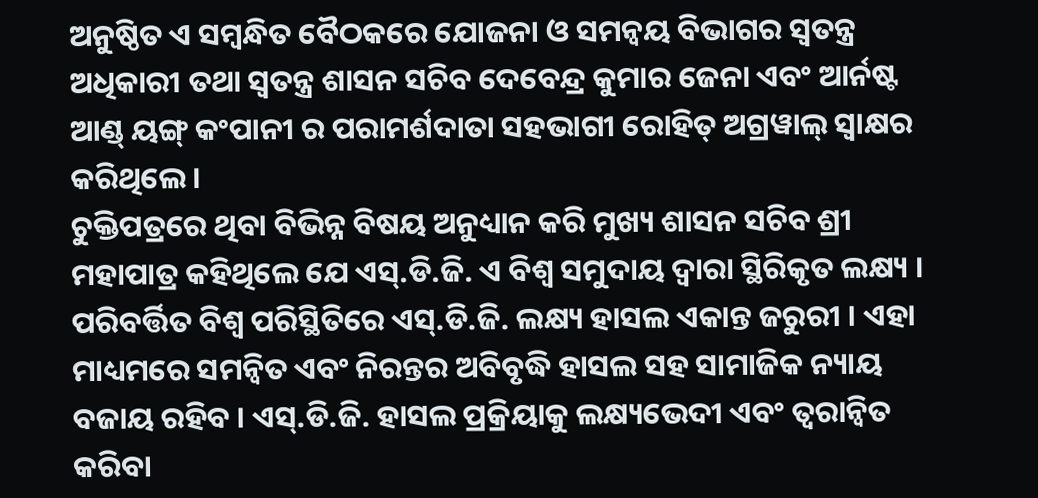ଅନୁଷ୍ଠିତ ଏ ସମ୍ବନ୍ଧିତ ବୈଠକରେ ଯୋଜନା ଓ ସମନ୍ୱୟ ବିଭାଗର ସ୍ୱତନ୍ତ୍ର ଅଧିକାରୀ ତଥା ସ୍ୱତନ୍ତ୍ର ଶାସନ ସଚିବ ଦେବେନ୍ଦ୍ର କୁମାର ଜେନା ଏବଂ ଆର୍ନଷ୍ଟ ଆଣ୍ଡ୍ ୟଙ୍ଗ୍ କଂପାନୀ ର ପରାମର୍ଶଦାତା ସହଭାଗୀ ରୋହିତ୍ ଅଗ୍ରୱାଲ୍ ସ୍ୱାକ୍ଷର କରିଥିଲେ ।
ଚୁକ୍ତିପତ୍ରରେ ଥିବା ବିଭିନ୍ନ ବିଷୟ ଅନୁଧ୍ୟାନ କରି ମୁଖ୍ୟ ଶାସନ ସଚିବ ଶ୍ରୀ ମହାପାତ୍ର କହିଥିଲେ ଯେ ଏସ୍.ଡି.ଜି. ଏ ବିଶ୍ୱ ସମୁଦାୟ ଦ୍ୱାରା ସ୍ଥିରିକୃତ ଲକ୍ଷ୍ୟ । ପରିବର୍ତ୍ତିତ ବିଶ୍ୱ ପରିସ୍ଥିତିରେ ଏସ୍.ଡି.ଜି. ଲକ୍ଷ୍ୟ ହାସଲ ଏକାନ୍ତ ଜରୁରୀ । ଏହା ମାଧ୍ୟମରେ ସମନ୍ୱିତ ଏବଂ ନିରନ୍ତର ଅବିବୃଦ୍ଧି ହାସଲ ସହ ସାମାଜିକ ନ୍ୟାୟ ବଜାୟ ରହିବ । ଏସ୍.ଡି.ଜି. ହାସଲ ପ୍ରକ୍ରିୟାକୁ ଲକ୍ଷ୍ୟଭେଦୀ ଏବଂ ତ୍ୱରାନ୍ୱିତ କରିବା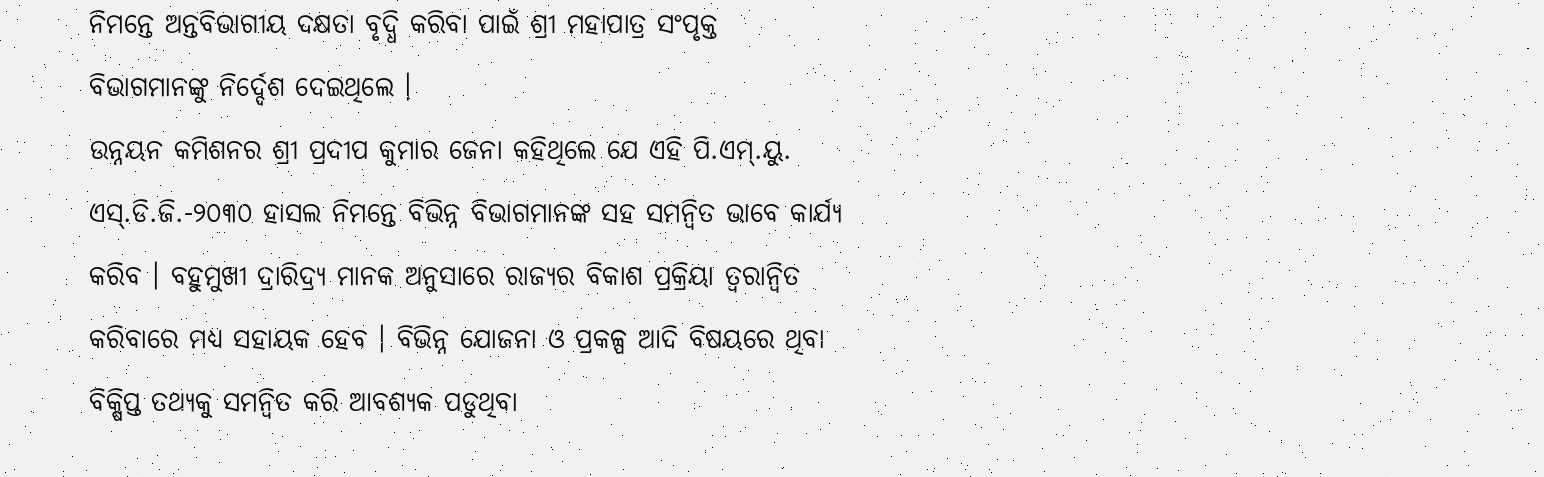ନିମନ୍ତେ ଅନ୍ତବିଭାଗୀୟ ଦକ୍ଷତା ବୃଦ୍ଧି କରିବା ପାଇଁ ଶ୍ରୀ ମହାପାତ୍ର ସଂପୃକ୍ତ ବିଭାଗମାନଙ୍କୁ ନିର୍ଦ୍ଦେଶ ଦେଇଥିଲେ ।
ଉନ୍ନୟନ କମିଶନର ଶ୍ରୀ ପ୍ରଦୀପ କୁମାର ଜେନା କହିଥିଲେ ଯେ ଏହି ପି.ଏମ୍.ୟୁ. ଏସ୍.ଡି.ଜି.-୨୦୩୦ ହାସଲ ନିମନ୍ତେ ବିଭିନ୍ନ ବିଭାଗମାନଙ୍କ ସହ ସମନ୍ୱିତ ଭାବେ କାର୍ଯ୍ୟ କରିବ । ବହୁମୁଖୀ ଦ୍ରାରିଦ୍ର୍ୟ ମାନକ ଅନୁସାରେ ରାଜ୍ୟର ବିକାଶ ପ୍ରକ୍ରିୟା ତ୍ୱରାନ୍ୱିତ କରିବାରେ ମଧ୍ୟ ସହାୟକ ହେବ । ବିଭିନ୍ନ ଯୋଜନା ଓ ପ୍ରକଳ୍ପ ଆଦି ବିଷୟରେ ଥିବା ବିକ୍ଷିପ୍ତ ତଥ୍ୟକୁ ସମନ୍ୱିତ କରି ଆବଶ୍ୟକ ପଡୁଥିବା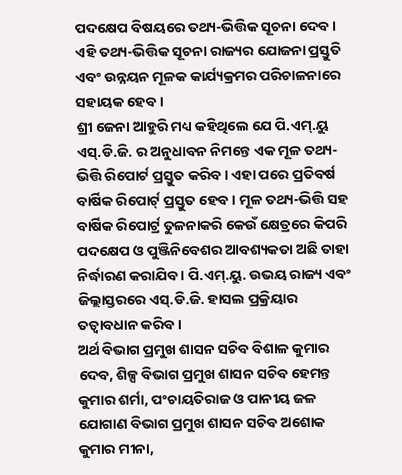ପଦକ୍ଷେପ ବିଷୟରେ ତଥ୍ୟ-ଭିତ୍ତିକ ସୂଚନା ଦେବ । ଏହି ତଥ୍ୟ-ଭିତ୍ତିକ ସୂଚନା ରାଜ୍ୟର ଯୋଜନା ପ୍ରସ୍ତୁତି ଏବଂ ଉନ୍ନୟନ ମୂଳକ କାର୍ଯ୍ୟକ୍ରମର ପରିଚାଳନାରେ ସହାୟକ ହେବ ।
ଶ୍ରୀ ଜେନା ଆହୁରି ମଧ୍ୟ କହିଥିଲେ ଯେ ପି.ଏମ୍.ୟୁ ଏସ୍.ଡି.ଜି. ର ଅନୁଧାବନ ନିମନ୍ତେ ଏକ ମୂଳ ତଥ୍ୟ-ଭିତ୍ତି ରିପୋର୍ଟ ପ୍ରସ୍ତୁତ କରିବ । ଏହା ପରେ ପ୍ରତିବର୍ଷ ବାର୍ଷିକ ରିପୋର୍ଟ୍ ପ୍ରସ୍ତୁତ ହେବ । ମୂଳ ତଥ୍ୟ-ଭିତ୍ତି ସହ ବାର୍ଷିକ ରିପୋର୍ଟ୍ର ତୁଳନାକରି କେଉଁ କ୍ଷେତ୍ରରେ କିପରି ପଦକ୍ଷେପ ଓ ପୁଞ୍ଜିନିବେଶର ଆବଶ୍ୟକତା ଅଛି ତାହା ନିର୍ଦ୍ଧାରଣ କରାଯିବ । ପି.ଏମ୍.ୟୁ. ଉଭୟ ରାଜ୍ୟ ଏବଂ ଜିଲ୍ଲାସ୍ତରରେ ଏସ୍.ଡି.ଜି. ହାସଲ ପ୍ରକ୍ରିୟାର ତତ୍ୱାବଧାନ କରିବ ।
ଅର୍ଥ ବିଭାଗ ପ୍ରମୁଖ ଶାସନ ସଚିବ ବିଶାଳ କୁମାର ଦେବ, ଶିଳ୍ପ ବିଭାଗ ପ୍ରମୁଖ ଶାସନ ସଚିବ ହେମନ୍ତ କୁମାର ଶର୍ମା, ପଂଚାୟତିରାଜ ଓ ପାନୀୟ ଜଳ ଯୋଗାଣ ବିଭାଗ ପ୍ରମୁଖ ଶାସନ ସଚିବ ଅଶୋକ କୁମାର ମୀନା,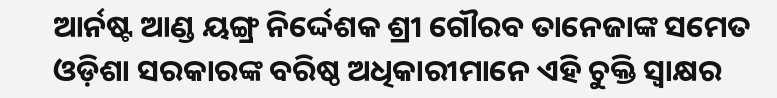ଆର୍ନଷ୍ଟ ଆଣ୍ଡ ୟଙ୍ଗ୍ର ନିର୍ଦ୍ଦେଶକ ଶ୍ରୀ ଗୌରବ ତାନେଜାଙ୍କ ସମେତ ଓଡ଼ିଶା ସରକାରଙ୍କ ବରିଷ୍ଠ ଅଧିକାରୀମାନେ ଏହି ଚୁକ୍ତି ସ୍ୱାକ୍ଷର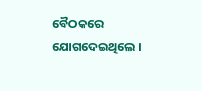ବୈଠକରେ ଯୋଗଦେଇଥିଲେ ।